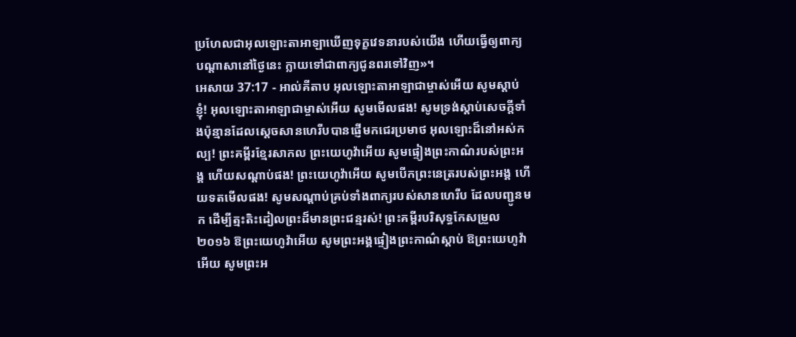ប្រហែលជាអុលឡោះតាអាឡាឃើញទុក្ខវេទនារបស់យើង ហើយធ្វើឲ្យពាក្យបណ្តាសានៅថ្ងៃនេះ ក្លាយទៅជាពាក្យជូនពរទៅវិញ»។
អេសាយ 37:17 - អាល់គីតាប អុលឡោះតាអាឡាជាម្ចាស់អើយ សូមស្ដាប់ខ្ញុំ! អុលឡោះតាអាឡាជាម្ចាស់អើយ សូមមើលផង! សូមទ្រង់ស្តាប់សេចក្ដីទាំងប៉ុន្មានដែលស្ដេចសានហេរីបបានផ្ញើមកជេរប្រមាថ អុលឡោះដ៏នៅអស់កល្ប! ព្រះគម្ពីរខ្មែរសាកល ព្រះយេហូវ៉ាអើយ សូមផ្ទៀងព្រះកាណ៌របស់ព្រះអង្គ ហើយសណ្ដាប់ផង! ព្រះយេហូវ៉ាអើយ សូមបើកព្រះនេត្ររបស់ព្រះអង្គ ហើយទតមើលផង! សូមសណ្ដាប់គ្រប់ទាំងពាក្យរបស់សានហេរីប ដែលបញ្ជូនមក ដើម្បីត្មះតិះដៀលព្រះដ៏មានព្រះជន្មរស់! ព្រះគម្ពីរបរិសុទ្ធកែសម្រួល ២០១៦ ឱព្រះយេហូវ៉ាអើយ សូមព្រះអង្គផ្ទៀងព្រះកាណ៌ស្តាប់ ឱព្រះយេហូវ៉ាអើយ សូមព្រះអ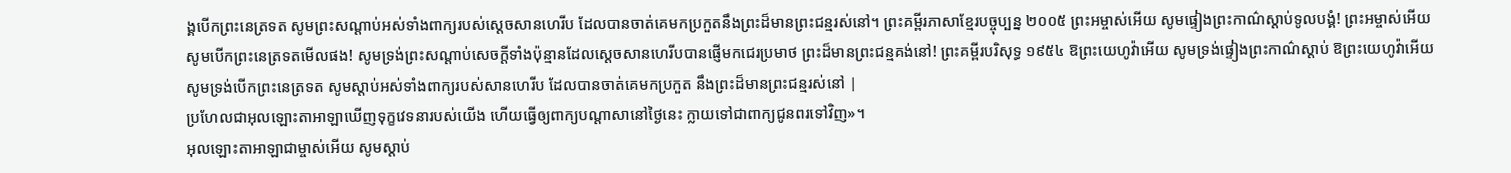ង្គបើកព្រះនេត្រទត សូមព្រះសណ្ដាប់អស់ទាំងពាក្យរបស់ស្ដេចសានហេរីប ដែលបានចាត់គេមកប្រកួតនឹងព្រះដ៏មានព្រះជន្មរស់នៅ។ ព្រះគម្ពីរភាសាខ្មែរបច្ចុប្បន្ន ២០០៥ ព្រះអម្ចាស់អើយ សូមផ្ទៀងព្រះកាណ៌ស្ដាប់ទូលបង្គំ! ព្រះអម្ចាស់អើយ សូមបើកព្រះនេត្រទតមើលផង! សូមទ្រង់ព្រះសណ្ដាប់សេចក្ដីទាំងប៉ុន្មានដែលស្ដេចសានហេរីបបានផ្ញើមកជេរប្រមាថ ព្រះដ៏មានព្រះជន្មគង់នៅ! ព្រះគម្ពីរបរិសុទ្ធ ១៩៥៤ ឱព្រះយេហូវ៉ាអើយ សូមទ្រង់ផ្ទៀងព្រះកាណ៌ស្តាប់ ឱព្រះយេហូវ៉ាអើយ សូមទ្រង់បើកព្រះនេត្រទត សូមស្តាប់អស់ទាំងពាក្យរបស់សានហេរីប ដែលបានចាត់គេមកប្រកួត នឹងព្រះដ៏មានព្រះជន្មរស់នៅ |
ប្រហែលជាអុលឡោះតាអាឡាឃើញទុក្ខវេទនារបស់យើង ហើយធ្វើឲ្យពាក្យបណ្តាសានៅថ្ងៃនេះ ក្លាយទៅជាពាក្យជូនពរទៅវិញ»។
អុលឡោះតាអាឡាជាម្ចាស់អើយ សូមស្តាប់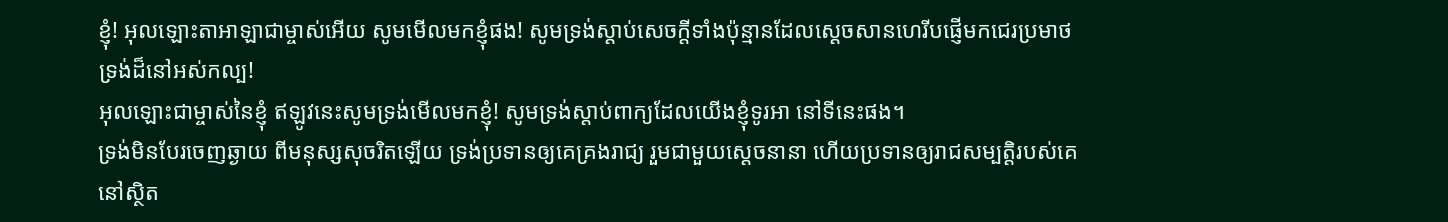ខ្ញុំ! អុលឡោះតាអាឡាជាម្ចាស់អើយ សូមមើលមកខ្ញុំផង! សូមទ្រង់ស្តាប់សេចក្តីទាំងប៉ុន្មានដែលស្តេចសានហេរីបផ្ញើមកជេរប្រមាថទ្រង់ដ៏នៅអស់កល្ប!
អុលឡោះជាម្ចាស់នៃខ្ញុំ ឥឡូវនេះសូមទ្រង់មើលមកខ្ញុំ! សូមទ្រង់ស្តាប់ពាក្យដែលយើងខ្ញុំទូរអា នៅទីនេះផង។
ទ្រង់មិនបែរចេញឆ្ងាយ ពីមនុស្សសុចរិតឡើយ ទ្រង់ប្រទានឲ្យគេគ្រងរាជ្យ រួមជាមួយស្ដេចនានា ហើយប្រទានឲ្យរាជសម្បត្តិរបស់គេ នៅស្ថិត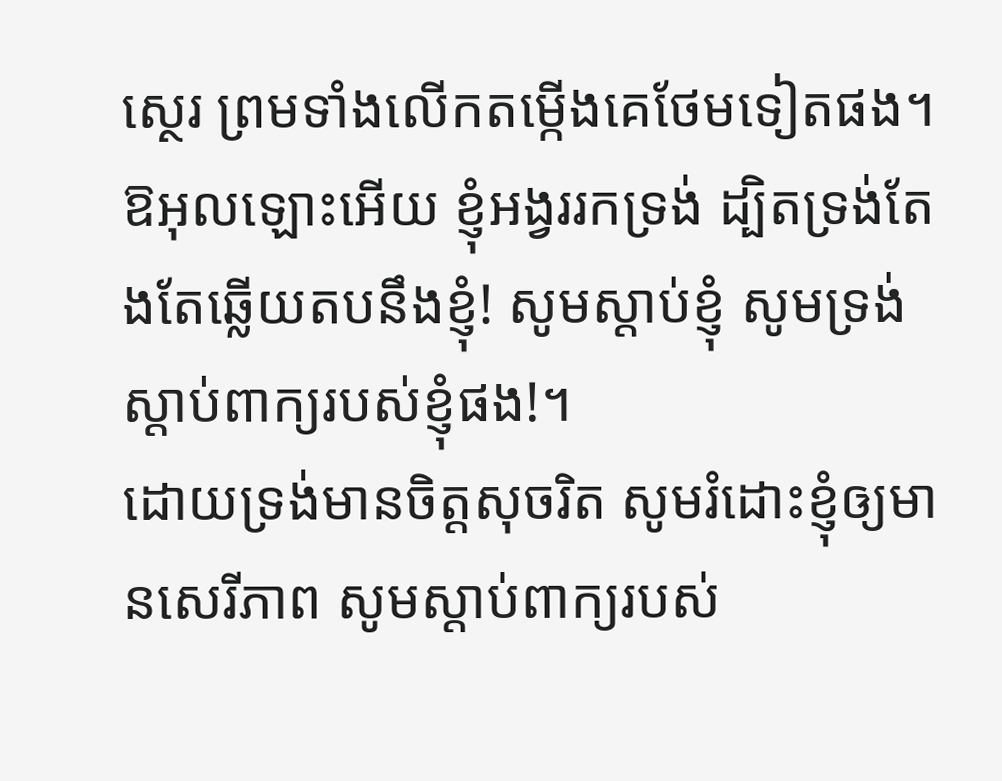ស្ថេរ ព្រមទាំងលើកតម្កើងគេថែមទៀតផង។
ឱអុលឡោះអើយ ខ្ញុំអង្វររកទ្រង់ ដ្បិតទ្រង់តែងតែឆ្លើយតបនឹងខ្ញុំ! សូមស្តាប់ខ្ញុំ សូមទ្រង់ស្តាប់ពាក្យរបស់ខ្ញុំផង!។
ដោយទ្រង់មានចិត្តសុចរិត សូមរំដោះខ្ញុំឲ្យមានសេរីភាព សូមស្តាប់ពាក្យរបស់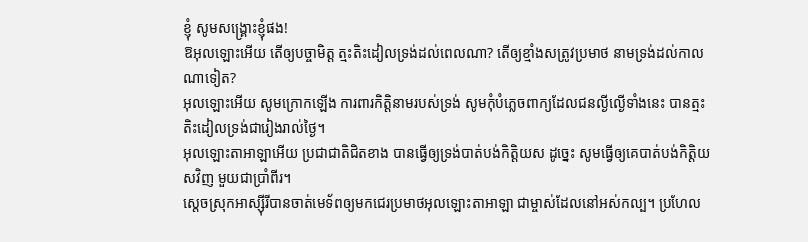ខ្ញុំ សូមសង្គ្រោះខ្ញុំផង!
ឱអុលឡោះអើយ តើឲ្យបច្ចាមិត្ត ត្មះតិះដៀលទ្រង់ដល់ពេលណា? តើឲ្យខ្មាំងសត្រូវប្រមាថ នាមទ្រង់ដល់កាលណាទៀត?
អុលឡោះអើយ សូមក្រោកឡើង ការពារកិត្តិនាមរបស់ទ្រង់ សូមកុំបំភ្លេចពាក្យដែលជនល្ងីល្ងើទាំងនេះ បានត្មះតិះដៀលទ្រង់ជារៀងរាល់ថ្ងៃ។
អុលឡោះតាអាឡាអើយ ប្រជាជាតិជិតខាង បានធ្វើឲ្យទ្រង់បាត់បង់កិត្តិយស ដូច្នេះ សូមធ្វើឲ្យគេបាត់បង់កិត្តិយសវិញ មួយជាប្រាំពីរ។
ស្ដេចស្រុកអាស្ស៊ីរីបានចាត់មេទ័ពឲ្យមកជេរប្រមាថអុលឡោះតាអាឡា ជាម្ចាស់ដែលនៅអស់កល្ប។ ប្រហែល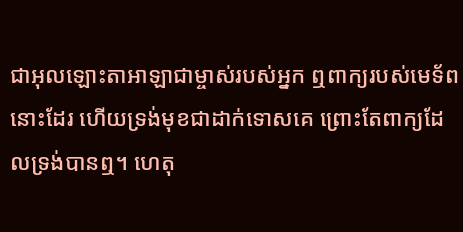ជាអុលឡោះតាអាឡាជាម្ចាស់របស់អ្នក ឮពាក្យរបស់មេទ័ពនោះដែរ ហើយទ្រង់មុខជាដាក់ទោសគេ ព្រោះតែពាក្យដែលទ្រង់បានឮ។ ហេតុ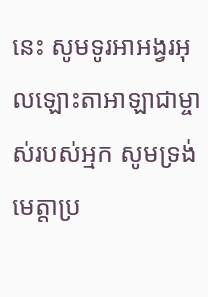នេះ សូមទូរអាអង្វរអុលឡោះតាអាឡាជាម្ចាស់របស់អ្មក សូមទ្រង់មេត្តាប្រ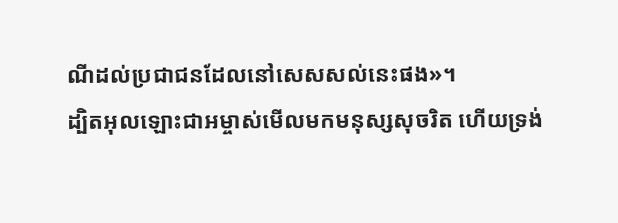ណីដល់ប្រជាជនដែលនៅសេសសល់នេះផង»។
ដ្បិតអុលឡោះជាអម្ចាស់មើលមកមនុស្សសុចរិត ហើយទ្រង់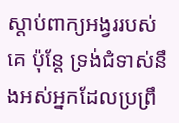ស្តាប់ពាក្យអង្វររបស់គេ ប៉ុន្ដែ ទ្រង់ជំទាស់នឹងអស់អ្នកដែលប្រព្រឹ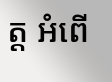ត្ដ អំពើ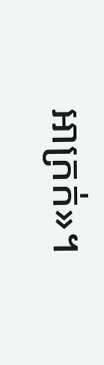អាក្រក់»។